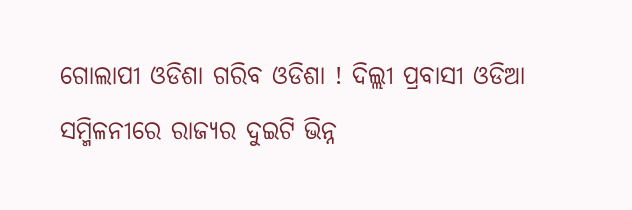ଗୋଲାପୀ ଓଡିଶା ଗରିବ ଓଡିଶା ! ଦିଲ୍ଲୀ ପ୍ରବାସୀ ଓଡିଆ ସମ୍ମିଳନୀରେ ରାଜ୍ୟର ଦୁଇଟି ଭିନ୍ନ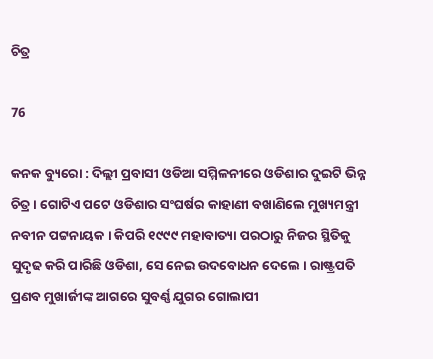ଚିତ୍ର

76

କନକ ବ୍ୟୁରୋ : ଦିଲ୍ଲୀ ପ୍ରବାସୀ ଓଡିଆ ସମ୍ମିଳନୀରେ ଓଡିଶାର ଦୁଇଟି ଭିନ୍ନ ଚିତ୍ର । ଗୋଟିଏ ପଟେ ଓଡିଶାର ସଂଘର୍ଷର କାହାଣୀ ବଖାଣିଲେ ମୁଖ୍ୟମନ୍ତ୍ରୀ ନବୀନ ପଟ୍ଟନାୟକ । କିପରି ୧୯୯୯ ମହାବାତ୍ୟା ପରଠାରୁ ନିଜର ସ୍ଥିତିକୁ ସୁଦୃଢ କରି ପାରିଛି ଓଡିଶା, ସେ ନେଇ ଉଦବୋଧନ ଦେଲେ । ରାଷ୍ଟ୍ରପତି ପ୍ରଣବ ମୁଖାର୍ଜୀଙ୍କ ଆଗରେ ସୁବର୍ଣ୍ଣ ଯୁଗର ଗୋଲାପୀ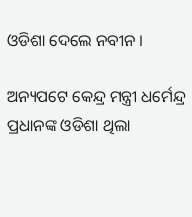ଓଡିଶା ଦେଲେ ନବୀନ ।

ଅନ୍ୟପଟେ କେନ୍ଦ୍ର ମନ୍ତ୍ରୀ ଧର୍ମେନ୍ଦ୍ର ପ୍ରଧାନଙ୍କ ଓଡିଶା ଥିଲା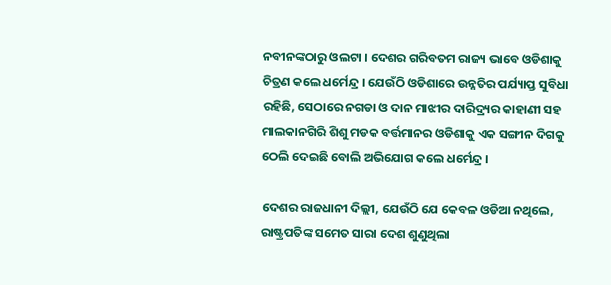ନବୀନଙ୍କଠାରୁ ଓଲଟା । ଦେଶର ଗରିବତମ ରାଜ୍ୟ ଭାବେ ଓଡିଶାକୁ ଚିତ୍ରଣ କଲେ ଧର୍ମେନ୍ଦ୍ର । ଯେଉଁଠି ଓଡିଶାରେ ଉନ୍ନତିର ପର୍ଯ୍ୟାପ୍ତ ସୁବିଧା ରହିଛି, ସେଠାରେ ନଗଡା ଓ ଦାନ ମାଝୀର ଦାରିଦ୍ର୍ୟର କାହାଣୀ ସହ ମାଲକାନଗିରି ଶିଶୁ ମଡକ ବର୍ତ୍ତମାନର ଓଡିଶାକୁ ଏକ ସଙ୍ଗୀନ ଦିଗକୁ ଠେଲି ଦେଇଛି ବୋଲି ଅଭିଯୋଗ କଲେ ଧର୍ମେନ୍ଦ୍ର ।

ଦେଶର ରାଜଧାନୀ ଦିଲ୍ଲୀ, ଯେଉଁଠି ଯେ କେବଳ ଓଡିଆ ନଥିଲେ, ରାଷ୍ଟ୍ରପତିଙ୍କ ସମେତ ସାରା ଦେଶ ଶୁଣୁଥିଲା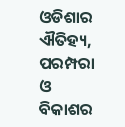ଓଡିଶାର ଐତିହ୍ୟ, ପରମ୍ପରା ଓ ବିକାଶର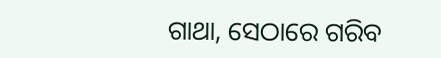ଗାଥା, ସେଠାରେ ଗରିବ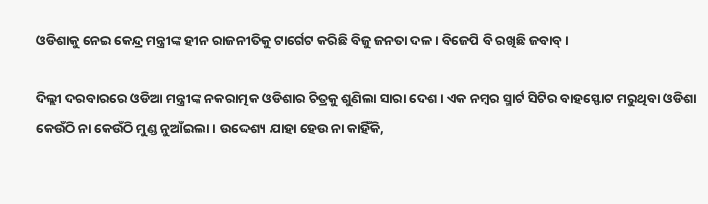ଓଡିଶାକୁ ନେଇ କେନ୍ଦ୍ର ମନ୍ତ୍ରୀଙ୍କ ହୀନ ରାଜନୀତିକୁ ଟାର୍ଗେଟ କରିଛି ବିଜୁ ଜନତା ଦଳ । ବିଜେପି ବି ରଖିଛି ଜବାବ୍ ।

ଦିଲ୍ଲୀ ଦରବାରରେ ଓଡିଆ ମନ୍ତ୍ରୀଙ୍କ ନକରାତ୍ମକ ଓଡିଶାର ଚିତ୍ରକୁ ଶୁଣିଲା ସାରା ଦେଶ । ଏକ ନମ୍ବର ସ୍ମାର୍ଟ ସିଟିର ବାହସ୍ଫୋଟ ମରୁଥିବା ଓଡିଶା କେଉଁଠି ନା କେଉଁଠି ମୁଣ୍ଡ ନୁଆଁଇଲା । ଉଦ୍ଦେଶ୍ୟ ଯାହା ହେଉ ନା କାହିଁକି,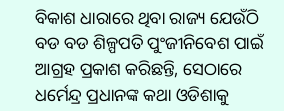ବିକାଶ ଧାରାରେ ଥିବା ରାଜ୍ୟ ଯେଉଁଠି ବଡ ବଡ ଶିଳ୍ପପତି ପୁଂଜୀନିବେଶ ପାଇଁ ଆଗ୍ରହ ପ୍ରକାଶ କରିଛନ୍ତି, ସେଠାରେ ଧର୍ମେନ୍ଦ୍ର ପ୍ରଧାନଙ୍କ କଥା ଓଡିଶାକୁ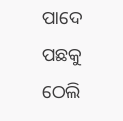ପାଦେ ପଛକୁ ଠେଲି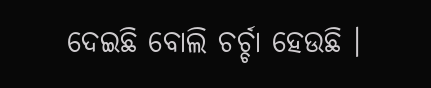ଦେଇଛି ବୋଲି ଚର୍ଚ୍ଚା ହେଉଛି ।